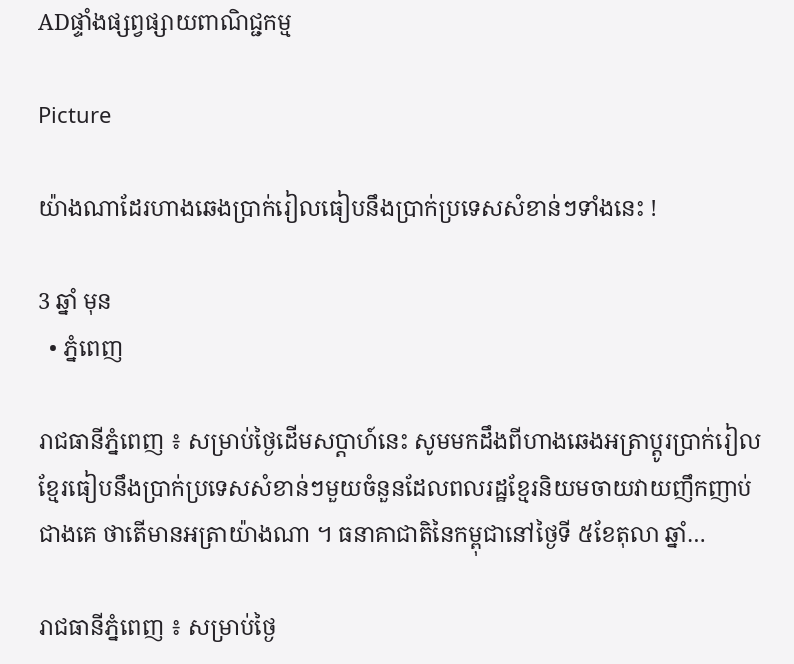ADផ្ទាំងផ្សព្វផ្សាយពាណិជ្ជកម្ម

Picture

យ៉ាងណាដែរហាងឆេងប្រាក់រៀលធៀបនឹងប្រាក់ប្រទេសសំខាន់ៗទាំងនេះ !

3 ឆ្នាំ មុន
  • ភ្នំពេញ

រាជធានីភ្នំពេញ ៖ សម្រាប់ថ្ងៃដើមសប្តាហ៍នេះ សូមមកដឹងពីហាងឆេងអត្រាប្តូរប្រាក់រៀល ខ្មែរធៀបនឹងប្រាក់ប្រទេសសំខាន់ៗមួយចំនួនដែលពលរដ្ឋខ្មែរនិយមចាយវាយញឹកញាប់ជាងគេ ថាតើមានអត្រាយ៉ាងណា ។ ធនាគាជាតិនៃកម្ពុជានៅថ្ងៃទី ៥ខែតុលា ឆ្នាំ…

រាជធានីភ្នំពេញ ៖ សម្រាប់ថ្ងៃ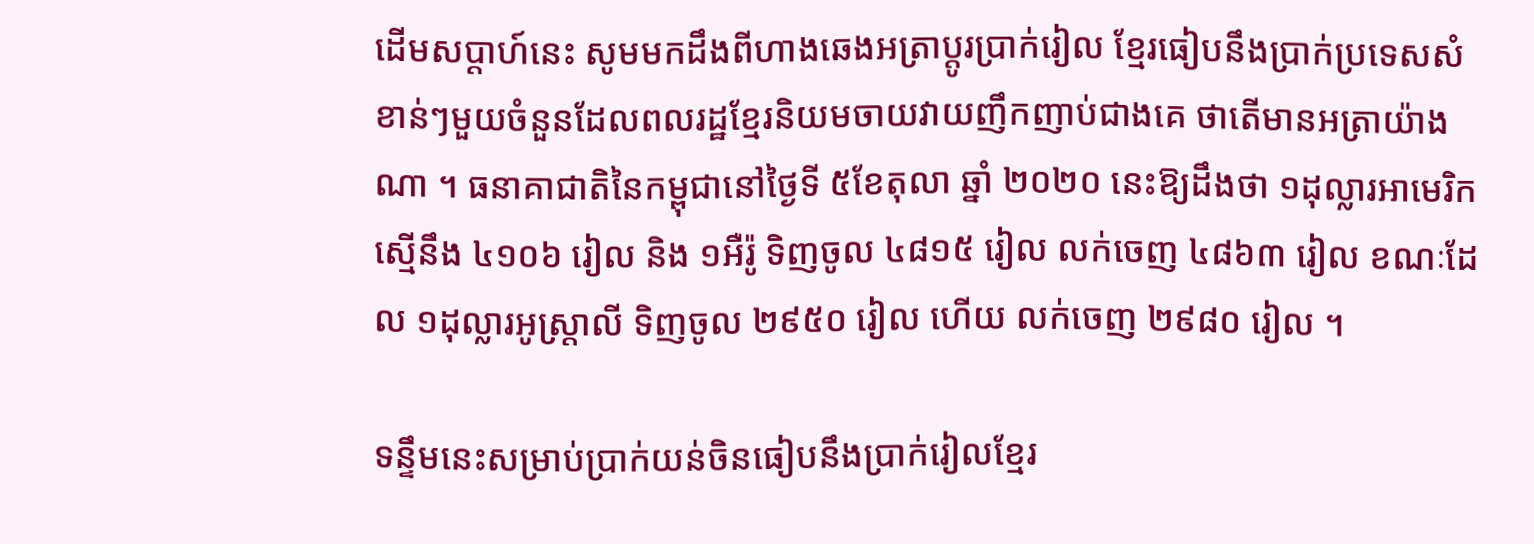ដើមសប្តាហ៍នេះ សូមមកដឹងពីហាងឆេងអត្រាប្តូរប្រាក់រៀល ខ្មែរធៀបនឹងប្រាក់ប្រទេសសំខាន់ៗមួយចំនួនដែលពលរដ្ឋខ្មែរនិយមចាយវាយញឹកញាប់ជាងគេ ថាតើមានអត្រាយ៉ាងណា ។ ធនាគាជាតិនៃកម្ពុជានៅថ្ងៃទី ៥ខែតុលា ឆ្នាំ ២០២០ នេះឱ្យដឹងថា ១ដុល្លារអាមេរិក ស្មើនឹង ៤១០៦ រៀល និង ១អឺរ៉ូ ទិញចូល ៤៨១៥ រៀល លក់ចេញ ៤៨៦៣ រៀល ខណៈដែល ១ដុល្លារអូស្ត្រាលី ទិញចូល ២៩៥០ រៀល ហើយ លក់ចេញ ២៩៨០ រៀល ។

ទន្ទឹមនេះសម្រាប់ប្រាក់យន់ចិនធៀបនឹងប្រាក់រៀលខ្មែរ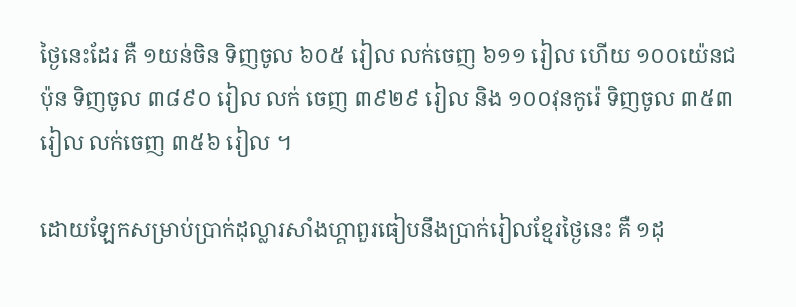ថ្ងៃនេះដែរ គឺ ១យន់ចិន ទិញចូល ៦០៥ រៀល លក់ចេញ ៦១១ រៀល ហើយ ១០០យ៉េនជប៉ុន ទិញចូល ៣៨៩០ រៀល លក់ ចេញ ៣៩២៩ រៀល និង ១០០វុនកូរ៉េ ទិញចូល ៣៥៣ រៀល លក់ចេញ ៣៥៦ រៀល ។

ដោយឡែកសម្រាប់ប្រាក់ដុល្លារសាំងហ្គាពួរធៀបនឹងប្រាក់រៀលខ្មែរថ្ងៃនេះ គឺ ១ដុ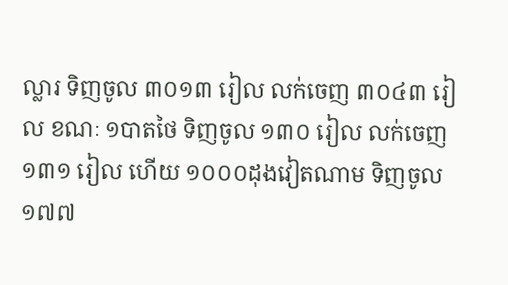ល្លារ ទិញចូល ៣០១៣ រៀល លក់ចេញ ៣០៤៣ រៀល ខណៈ ១បាតថៃ ទិញចូល ១៣០ រៀល លក់ចេញ ១៣១ រៀល ហើយ ១០០០ដុងវៀតណាម ទិញចូល ១៧៧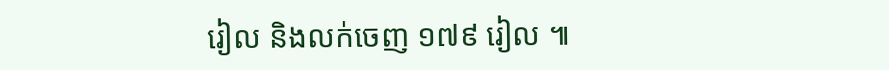រៀល និងលក់ចេញ ១៧៩ រៀល ៕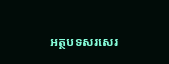អត្ថបទសរសេរ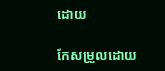ដោយ

កែសម្រួលដោយ